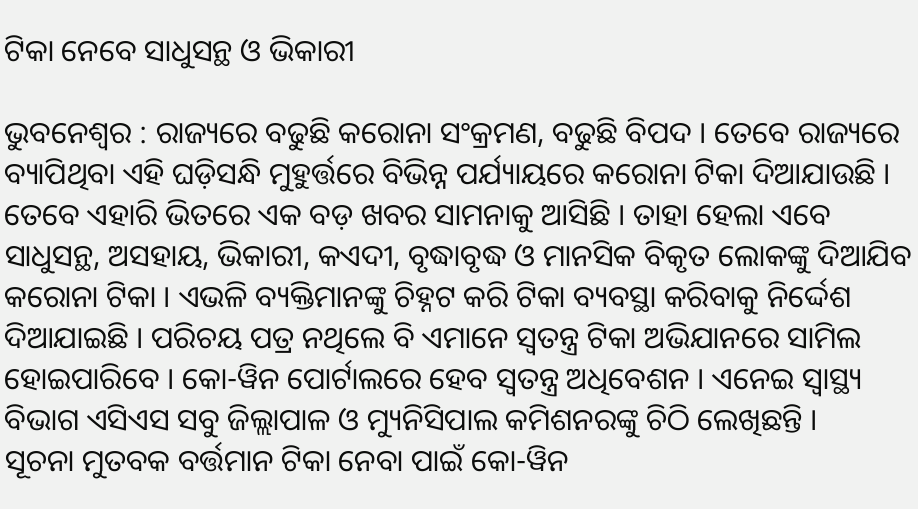ଟିକା ନେବେ ସାଧୁସନ୍ଥ ଓ ଭିକାରୀ

ଭୁବନେଶ୍ୱର : ରାଜ୍ୟରେ ବଢୁଛି କରୋନା ସଂକ୍ରମଣ, ବଢୁଛି ବିପଦ । ତେବେ ରାଜ୍ୟରେ ବ୍ୟାପିଥିବା ଏହି ଘଡ଼ିସନ୍ଧି ମୁହୁର୍ତ୍ତରେ ବିଭିନ୍ନ ପର୍ଯ୍ୟାୟରେ କରୋନା ଟିକା ଦିଆଯାଉଛି । ତେବେ ଏହାରି ଭିତରେ ଏକ ବଡ଼ ଖବର ସାମନାକୁ ଆସିଛି । ତାହା ହେଲା ଏବେ ସାଧୁସନ୍ଥ, ଅସହାୟ, ଭିକାରୀ, କଏଦୀ, ବୃଦ୍ଧାବୃଦ୍ଧ ଓ ମାନସିକ ବିକୃତ ଲୋକଙ୍କୁ ଦିଆଯିବ କରୋନା ଟିକା । ଏଭଳି ବ୍ୟକ୍ତିମାନଙ୍କୁ ଚିହ୍ନଟ କରି ଟିକା ବ୍ୟବସ୍ଥା କରିବାକୁ ନିର୍ଦ୍ଦେଶ ଦିଆଯାଇଛି । ପରିଚୟ ପତ୍ର ନଥିଲେ ବି ଏମାନେ ସ୍ୱତନ୍ତ୍ର ଟିକା ଅଭିଯାନରେ ସାମିଲ ହୋଇପାରିବେ । କୋ-ୱିନ ପୋର୍ଟାଲରେ ହେବ ସ୍ୱତନ୍ତ୍ର ଅଧିବେଶନ । ଏନେଇ ସ୍ୱାସ୍ଥ୍ୟ ବିଭାଗ ଏସିଏସ ସବୁ ଜିଲ୍ଲାପାଳ ଓ ମ୍ୟୁନିସିପାଲ କମିଶନରଙ୍କୁ ଚିଠି ଲେଖିଛନ୍ତି ।
ସୂଚନା ମୁତବକ ବର୍ତ୍ତମାନ ଟିକା ନେବା ପାଇଁ କୋ-ୱିନ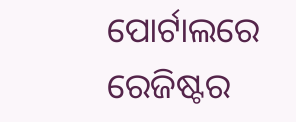ପୋର୍ଟାଲରେ ରେଜିଷ୍ଟର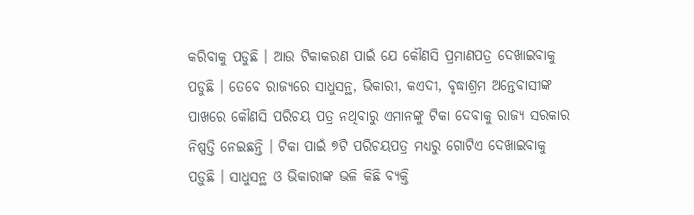କରିବାକୁ ପଡୁଛି । ଆଉ ଟିକାକରଣ ପାଇଁ ଯେ କୌଣସି ପ୍ରମାଣପତ୍ର ଦେଖାଇବାକୁ ପଡୁଛି । ତେବେ ରାଜ୍ୟରେ ସାଧୁସନ୍ଥ, ଭିକାରୀ, କଏଦୀ, ବୃଦ୍ଧାଶ୍ରମ ଅନ୍ତେବାସୀଙ୍କ ପାଖରେ କୌଣସି ପରିଚୟ ପତ୍ର ନଥିବାରୁ ଏମାନଙ୍କୁ ଟିକା ଦେବାକୁ ରାଜ୍ୟ ସରକାର ନିଷ୍ପତ୍ତି ନେଇଛନ୍ତି । ଟିକା ପାଇଁ ୭ଟି ପରିଚୟପତ୍ର ମଧ୍ୟରୁ ଗୋଟିଏ ଦେଖାଇବାକୁ ପଡ଼ୁଛି । ସାଧୁସନ୍ଥ ଓ ଭିକାରୀଙ୍କ ଭଳି କିଛି ବ୍ୟକ୍ତି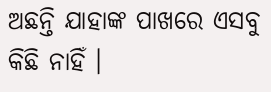ଅଛନ୍ତି ଯାହାଙ୍କ ପାଖରେ ଏସବୁ କିଛି ନାହିଁ ।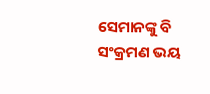ସେମାନଙ୍କୁ ବି ସଂକ୍ରମଣ ଭୟ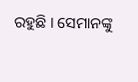ରହୁଛି । ସେମାନଙ୍କୁ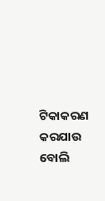ଟିକାକରଣ କରଯାଉ ବୋଲି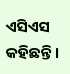ଏସିଏସ କହିଛନ୍ତି ।